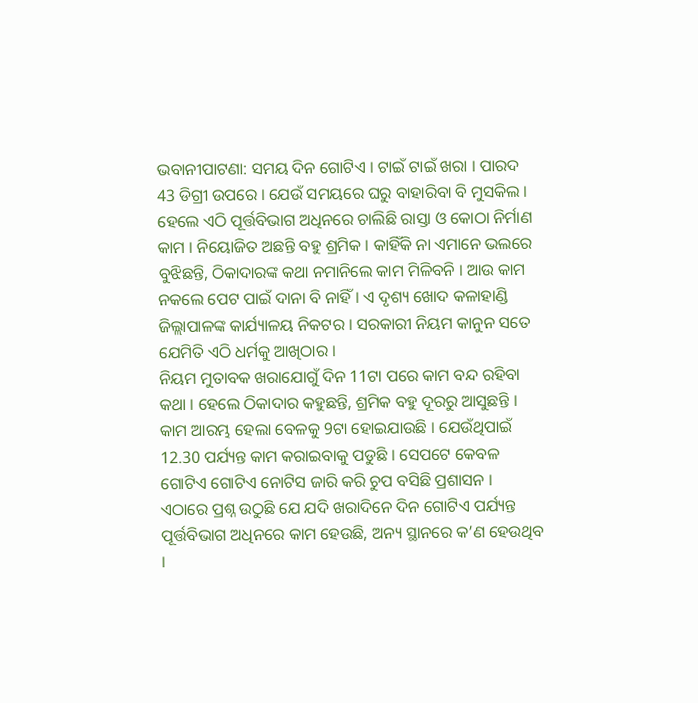ଭବାନୀପାଟଣା: ସମୟ ଦିନ ଗୋଟିଏ । ଟାଇଁ ଟାଇଁ ଖରା । ପାରଦ 43 ଡିଗ୍ରୀ ଉପରେ । ଯେଉଁ ସମୟରେ ଘରୁ ବାହାରିବା ବି ମୁସକିଲ । ହେଲେ ଏଠି ପୂର୍ତ୍ତବିଭାଗ ଅଧିନରେ ଚାଲିଛି ରାସ୍ତା ଓ କୋଠା ନିର୍ମାଣ କାମ । ନିୟୋଜିତ ଅଛନ୍ତି ବହୁ ଶ୍ରମିକ । କାହିଁକି ନା ଏମାନେ ଭଲରେ ବୁଝିଛନ୍ତି, ଠିକାଦାରଙ୍କ କଥା ନମାନିଲେ କାମ ମିଳିବନି । ଆଉ କାମ ନକଲେ ପେଟ ପାଇଁ ଦାନା ବି ନାହିଁ । ଏ ଦୃଶ୍ୟ ଖୋଦ କଳାହାଣ୍ଡି ଜିଲ୍ଲାପାଳଙ୍କ କାର୍ଯ୍ୟାଳୟ ନିକଟର । ସରକାରୀ ନିୟମ କାନୁନ ସତେ ଯେମିତି ଏଠି ଧର୍ମକୁ ଆଖିଠାର ।
ନିୟମ ମୁତାବକ ଖରାଯୋଗୁଁ ଦିନ 11ଟା ପରେ କାମ ବନ୍ଦ ରହିବା କଥା । ହେଲେ ଠିକାଦାର କହୁଛନ୍ତି, ଶ୍ରମିକ ବହୁ ଦୂରରୁ ଆସୁଛନ୍ତି । କାମ ଆରମ୍ଭ ହେଲା ବେଳକୁ 9ଟା ହୋଇଯାଉଛି । ଯେଉଁଥିପାଇଁ 12.30 ପର୍ଯ୍ୟନ୍ତ କାମ କରାଇବାକୁ ପଡୁଛି । ସେପଟେ କେବଳ ଗୋଟିଏ ଗୋଟିଏ ନୋଟିସ ଜାରି କରି ଚୁପ ବସିଛି ପ୍ରଶାସନ ।
ଏଠାରେ ପ୍ରଶ୍ନ ଉଠୁଛି ଯେ ଯଦି ଖରାଦିନେ ଦିନ ଗୋଟିଏ ପର୍ଯ୍ୟନ୍ତ ପୂର୍ତ୍ତବିଭାଗ ଅଧିନରେ କାମ ହେଉଛି, ଅନ୍ୟ ସ୍ଥାନରେ କ’ଣ ହେଉଥିବ ।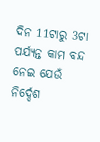ଦିନ 11ଟାରୁ 3ଟା ପର୍ଯ୍ୟନ୍ତ କାମ ବନ୍ଦ ନେଇ ଯେଉଁ ନିର୍ଦ୍ଦେଶ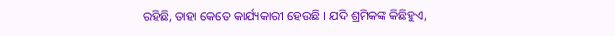ରହିଛି, ତାହା କେତେ କାର୍ଯ୍ୟକାରୀ ହେଉଛି । ଯଦି ଶ୍ରମିକଙ୍କ କିଛିହୁଏ,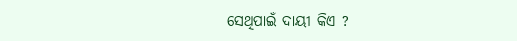ସେଥିପାଇଁ ଦାୟୀ କିଏ ?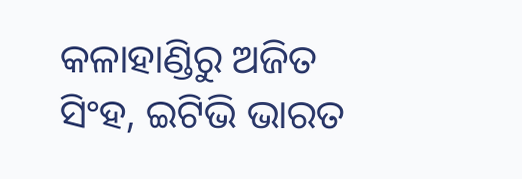କଳାହାଣ୍ଡିରୁ ଅଜିତ ସିଂହ, ଇଟିଭି ଭାରତ